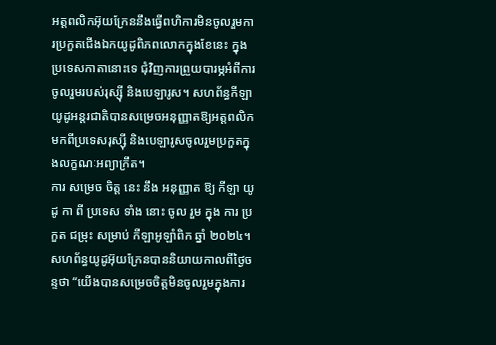អត្តពលិកអ៊ុយក្រែននឹងធ្វើពហិការមិនចូលរួមការប្រកួតជើងឯកយូដូពិភពលោកក្នុងខែនេះ ក្នុងប្រទេសកាតានោះទេ ជុំវិញការព្រួយបារម្ភអំពីការចូលរួមរបស់រុស្ស៊ី និងបេឡារូស។ សហព័ន្ធកីឡាយូដូអន្តរជាតិបានសម្រេចអនុញ្ញាតឱ្យអត្តពលិកមកពីប្រទេសរុស្ស៊ី និងបេឡារូសចូលរួមប្រកួតក្នុងលក្ខណៈអព្យាក្រឹត។
ការ សម្រេច ចិត្ត នេះ នឹង អនុញ្ញាត ឱ្យ កីឡា យូដូ កា ពី ប្រទេស ទាំង នោះ ចូល រួម ក្នុង ការ ប្រកួត ជម្រុះ សម្រាប់ កីឡាអូឡាំពិក ឆ្នាំ ២០២៤។ សហព័ន្ធយូដូអ៊ុយក្រែនបាននិយាយកាលពីថ្ងៃចន្ទថា “យើងបានសម្រេចចិត្តមិនចូលរួមក្នុងការ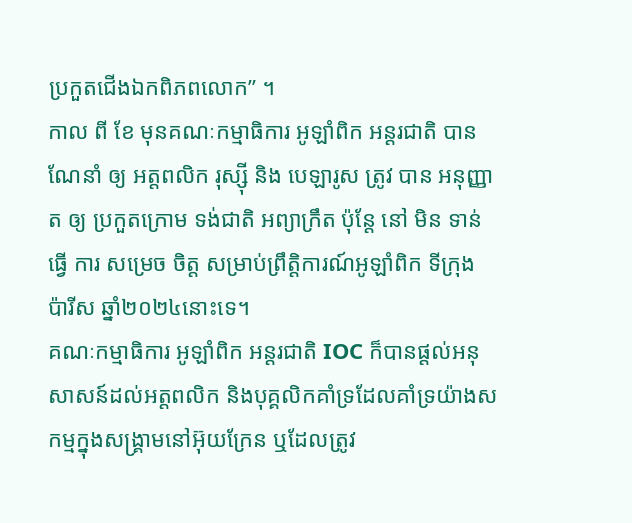ប្រកួតជើងឯកពិភពលោក” ។
កាល ពី ខែ មុនគណៈកម្មាធិការ អូឡាំពិក អន្តរជាតិ បាន ណែនាំ ឲ្យ អត្តពលិក រុស្ស៊ី និង បេឡារូស ត្រូវ បាន អនុញ្ញាត ឲ្យ ប្រកួតក្រោម ទង់ជាតិ អព្យាក្រឹត ប៉ុន្តែ នៅ មិន ទាន់ ធ្វើ ការ សម្រេច ចិត្ត សម្រាប់ព្រឹត្តិការណ៍អូឡាំពិក ទីក្រុង ប៉ារីស ឆ្នាំ២០២៤នោះទេ។
គណៈកម្មាធិការ អូឡាំពិក អន្តរជាតិ IOC ក៏បានផ្តល់អនុសាសន៍ដល់អត្តពលិក និងបុគ្គលិកគាំទ្រដែលគាំទ្រយ៉ាងសកម្មក្នុងសង្គ្រាមនៅអ៊ុយក្រែន ឬដែលត្រូវ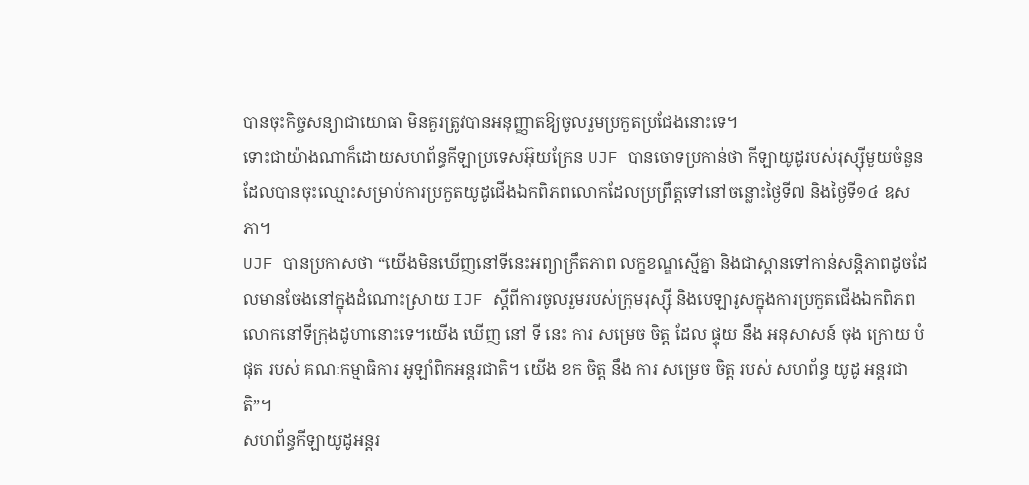បានចុះកិច្ចសន្យាជាយោធា មិនគួរត្រូវបានអនុញ្ញាតឱ្យចូលរួមប្រកួតប្រជែងនោះទេ។
ទោះជាយ៉ាងណាក៏ដោយសហព័ន្ធកីឡាប្រទេសអ៊ុយក្រែន UJF បានចោទប្រកាន់ថា កីឡាយូដូរបស់រុស្ស៊ីមួយចំនួនដែលបានចុះឈ្មោះសម្រាប់ការប្រកួតយូដូជើងឯកពិភពលោកដែលប្រព្រឹត្តទៅនៅចន្លោះថ្ងៃទី៧ និងថ្ងៃទី១៤ ឧសភា។
UJF បានប្រកាសថា “យើងមិនឃើញនៅទីនេះអព្យាក្រឹតភាព លក្ខខណ្ឌស្មើគ្នា និងជាស្ពានទៅកាន់សន្តិភាពដូចដែលមានចែងនៅក្នុងដំណោះស្រាយ IJF ស្តីពីការចូលរួមរបស់ក្រុមរុស្ស៊ី និងបេឡារូសក្នុងការប្រកួតជើងឯកពិភពលោកនៅទីក្រុងដូហានោះទេ។យើង ឃើញ នៅ ទី នេះ ការ សម្រេច ចិត្ត ដែល ផ្ទុយ នឹង អនុសាសន៍ ចុង ក្រោយ បំផុត របស់ គណៈកម្មាធិការ អូឡាំពិកអន្តរជាតិ។ យើង ខក ចិត្ត នឹង ការ សម្រេច ចិត្ត របស់ សហព័ន្ធ យូដូ អន្តរជាតិ”។
សហព័ន្ធកីឡាយូដូអន្តរ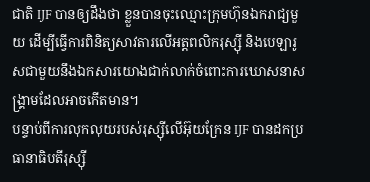ជាតិ IJF បានឲ្យដឹងថា ខ្លួនបានចុះឈ្មោះក្រុមហ៊ុនឯករាជ្យមួយ ដើម្បីធ្វើការពិនិត្យសាវតារលើអត្តពលិករុស្ស៊ី និងបេឡារូសជាមួយនឹងឯកសារយោងជាក់លាក់ចំពោះការឃោសនាសង្គ្រាមដែលអាចកើតមាន។
បន្ទាប់ពីការលុកលុយរបស់រុស្ស៊ីលើអ៊ុយក្រែន IJF បានដកប្រធានាធិបតីរុស្ស៊ី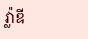វ្ល៉ាឌី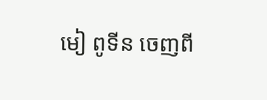មៀ ពូទីន ចេញពី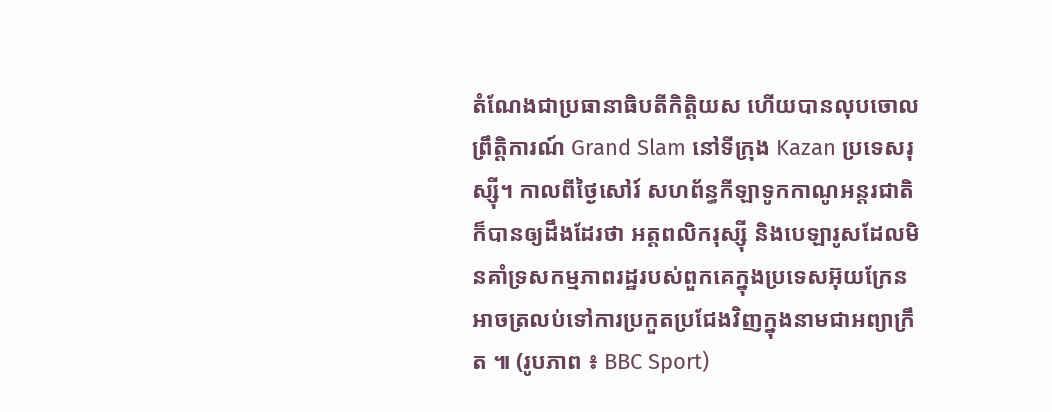តំណែងជាប្រធានាធិបតីកិត្តិយស ហើយបានលុបចោលព្រឹត្តិការណ៍ Grand Slam នៅទីក្រុង Kazan ប្រទេសរុស្ស៊ី។ កាលពីថ្ងៃសៅរ៍ សហព័ន្ធកីឡាទូកកាណូអន្តរជាតិក៏បានឲ្យដឹងដែរថា អត្តពលិករុស្ស៊ី និងបេឡារូសដែលមិនគាំទ្រសកម្មភាពរដ្ឋរបស់ពួកគេក្នុងប្រទេសអ៊ុយក្រែន អាចត្រលប់ទៅការប្រកួតប្រជែងវិញក្នុងនាមជាអព្យាក្រឹត ៕ (រូបភាព ៖ BBC Sport)